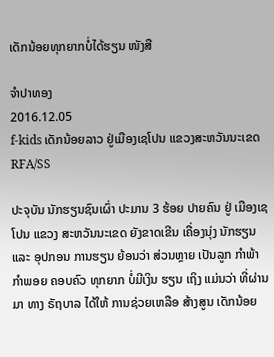ເດັກນ້ອຍທຸກຍາກບໍ່ໄດ້ຮຽນ ໜັງສື

ຈຳປາທອງ
2016.12.05
f-kids ເດັກນ້ອຍລາວ ຢູ່ເມືອງເຊໂປນ ແຂວງສະຫວັນນະເຂດ
RFA/SS

ປະຈຸບັນ ນັກຮຽນຊົນເຜົ່າ ປະມານ 3 ຮ້ອຍ ປາຍຄົນ ຢູ່ ເມືອງເຊໂປນ ແຂວງ ສະຫວັນນະເຂດ ຍັງຂາດເຂີນ ເຄື່ອງນຸ່ງ ນັກຮຽນ ແລະ ອຸປກອນ ການຮຽນ ຍ້ອນວ່າ ສ່ວນຫຼາຍ ເປັນລູກ ກຳພ້າ ກໍາພອຍ ຄອບຄົວ ທຸກຍາກ ບໍ່ມີເງິນ ຮຽນ ເຖິງ ແມ່ນວ່າ ທີ່ຜ່ານມາ ທາງ ຣັຖບາລ ໄດ້ໃຫ້ ການຊ່ວຍເຫລືອ ສ້າງສູນ ເດັກນ້ອຍ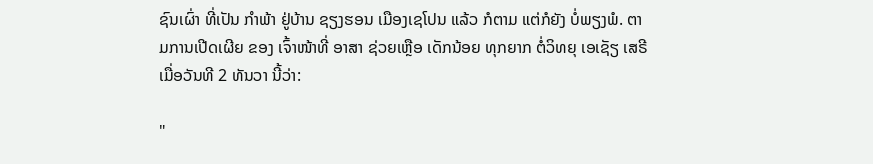ຊົນເຜົ່າ ທີ່ເປັນ ກຳພ້າ ຢູ່ບ້ານ ຊຽງຮອນ ເມືອງເຊໂປນ ແລ້ວ ກໍຕາມ ແຕ່ກໍຍັງ ບໍ່ພຽງພໍ. ຕາມການເປີດເຜີຍ ຂອງ ເຈົ້າໜ້າທີ່ ອາສາ ຊ່ວຍເຫຼືອ ເດັກນ້ອຍ ທຸກຍາກ ຕໍ່ວິທຍຸ ເອເຊັຽ ເສຣີ ເມື່ອວັນທີ 2 ທັນວາ ນີ້ວ່າ:

"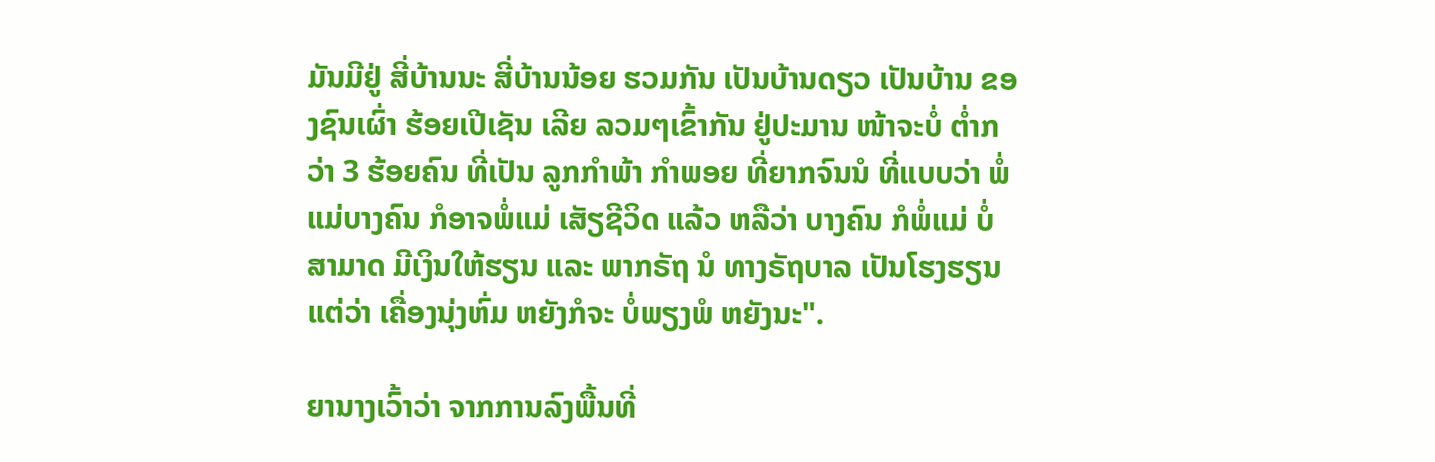ມັນມີຢູ່ ສີ່ບ້ານນະ ສີ່ບ້ານນ້ອຍ ຮວມກັນ ເປັນບ້ານດຽວ ເປັນບ້ານ ຂອງຊົນເຜົ່າ ຮ້ອຍເປີເຊັນ ເລີຍ ລວມໆເຂົ້າກັນ ຢູ່ປະມານ ໜ້າຈະບໍ່ ຕ່ຳກວ່າ 3 ຮ້ອຍຄົນ ທີ່ເປັນ ລູກກໍາພ້າ ກຳພອຍ ທີ່ຍາກຈົນນໍ ທີ່ແບບວ່າ ພໍ່ແມ່ບາງຄົນ ກໍອາຈພໍ່ແມ່ ເສັຽຊີວິດ ແລ້ວ ຫລືວ່າ ບາງຄົນ ກໍພໍ່ແມ່ ບໍ່ສາມາດ ມີເງິນໃຫ້ຮຽນ ແລະ ພາກຣັຖ ນໍ ທາງຣັຖບາລ ເປັນໂຮງຮຽນ ແຕ່ວ່າ ເຄື່ອງນຸ່ງຫົ່ມ ຫຍັງກໍຈະ ບໍ່ພຽງພໍ ຫຍັງນະ".

ຍານາງເວົ້າວ່າ ຈາກການລົງພື້ນທີ່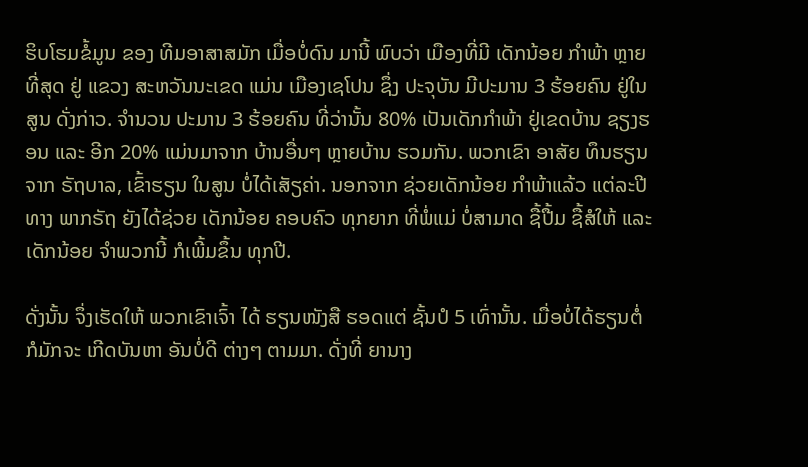ຮິບໂຮມຂໍ້ມູນ ຂອງ ທີມອາສາສມັກ ເມື່ອບໍ່ດົນ ມານີ້ ພົບວ່າ ເມືອງທີ່ມີ ເດັກນ້ອຍ ກຳພ້າ ຫຼາຍທີ່ສຸດ ຢູ່ ແຂວງ ສະຫວັນນະເຂດ ແມ່ນ ເມືອງເຊໂປນ ຊຶ່ງ ປະຈຸບັນ ມີປະມານ 3 ຮ້ອຍຄົນ ຢູ່ໃນສູນ ດັ່ງກ່າວ. ຈຳນວນ ປະມານ 3 ຮ້ອຍຄົນ ທີ່ວ່ານັ້ນ 80% ເປັນເດັກກຳພ້າ ຢູ່ເຂດບ້ານ ຊຽງຮອນ ແລະ ອີກ 20% ແມ່ນມາຈາກ ບ້ານອື່ນໆ ຫຼາຍບ້ານ ຮວມກັນ. ພວກເຂົາ ອາສັຍ ທຶນຮຽນ ຈາກ ຣັຖບາລ, ເຂົ້າຮຽນ ໃນສູນ ບໍ່ໄດ້ເສັຽຄ່າ. ນອກຈາກ ຊ່ວຍເດັກນ້ອຍ ກຳພ້າແລ້ວ ແຕ່ລະປີ ທາງ ພາກຣັຖ ຍັງໄດ້ຊ່ວຍ ເດັກນ້ອຍ ຄອບຄົວ ທຸກຍາກ ທີ່ພໍ່ແມ່ ບໍ່ສາມາດ ຊື້ປື້ມ ຊື້ສໍໃຫ້ ແລະ ເດັກນ້ອຍ ຈຳພວກນີ້ ກໍເພີ້ມຂຶ້ນ ທຸກປີ.

ດັ່ງນັ້ນ ຈຶ່ງເຮັດໃຫ້ ພວກເຂົາເຈົ້າ ໄດ້ ຮຽນໜັງສື ຮອດແຕ່ ຊັ້ນປໍ 5 ເທົ່ານັ້ນ. ເມື່ອບໍ່ໄດ້ຮຽນຕໍ່ ກໍມັກຈະ ເກີດບັນຫາ ອັນບໍ່ດີ ຕ່າງໆ ຕາມມາ. ດັ່ງທີ່ ຍານາງ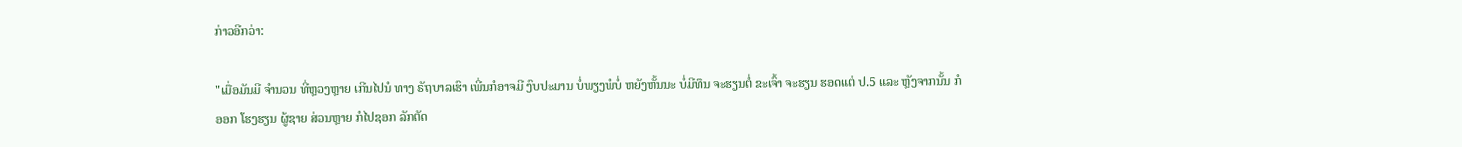ກ່າວອີກວ່າ:

"ເມື່ອມັນມີ ຈຳນວນ ທີ່ຫຼວງຫຼາຍ ເກີນໄປນໍ ທາງ ຣັຖບາລເຮົາ ເພີ່ນກໍອາຈມີ ງົບປະມານ ບໍ່ພຽງພໍບໍ່ ຫຍັງຫັ້ນນະ ບໍ່ມີທຶນ ຈະຮຽນຕໍ່ ຂະເຈົ້າ ຈະຮຽນ ຮອດແຕ່ ປ.5 ແລະ ຫຼັງຈາກນັ້ນ ກໍອອກ ໂຮງຮຽນ ຜູ້ຊາຍ ສ່ວນຫຼາຍ ກໍໄປຊອກ ລັກຕັດ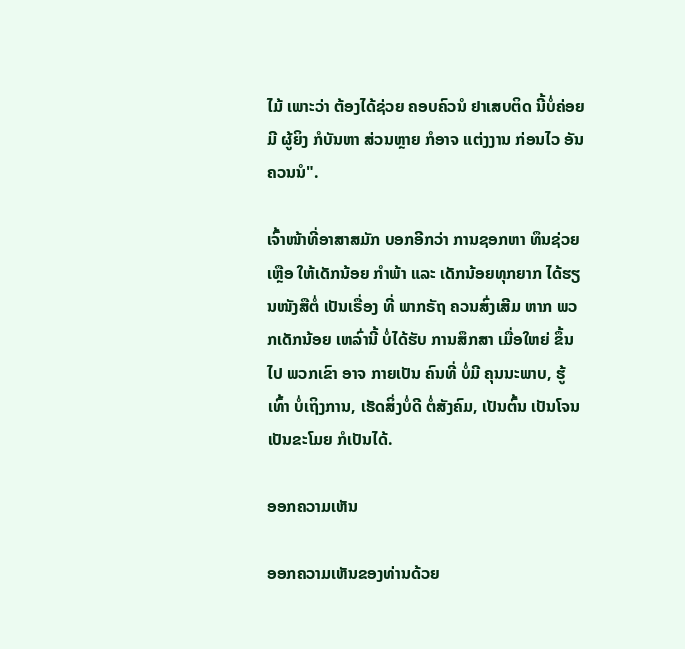ໄມ້ ເພາະວ່າ ຕ້ອງໄດ້ຊ່ວຍ ຄອບຄົວນໍ ຢາເສບຕິດ ນີ້ບໍ່ຄ່ອຍມີ ຜູ້ຍິງ ກໍບັນຫາ ສ່ວນຫຼາຍ ກໍອາຈ ແຕ່ງງານ ກ່ອນໄວ ອັນຄວນນໍ".

ເຈົ້າໜ້າທີ່ອາສາສມັກ ບອກອີກວ່າ ການຊອກຫາ ທຶນຊ່ວຍເຫຼືອ ໃຫ້ເດັກນ້ອຍ ກຳພ້າ ແລະ ເດັກນ້ອຍທຸກຍາກ ໄດ້ຮຽນໜັງສືຕໍ່ ເປັນເຣື່ອງ ທີ່ ພາກຣັຖ ຄວນສົ່ງເສີມ ຫາກ ພວກເດັກນ້ອຍ ເຫລົ່ານີ້ ບໍ່ໄດ້ຮັບ ການສຶກສາ ເມື່ອໃຫຍ່ ຂຶ້ນໄປ ພວກເຂົາ ອາຈ ກາຍເປັນ ຄົນທີ່ ບໍ່ມີ ຄຸນນະພາບ, ຮູ້ເທົ້າ ບໍ່ເຖິງການ, ເຮັດສິ່ງບໍ່ດີ ຕໍ່ສັງຄົມ, ເປັນຕົ້ນ ເປັນໂຈນ ເປັນຂະໂມຍ ກໍເປັນໄດ້.

ອອກຄວາມເຫັນ

ອອກຄວາມເຫັນຂອງທ່ານດ້ວຍ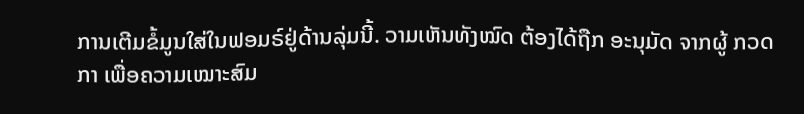ການເຕີມຂໍ້ມູນໃສ່ໃນຟອມຣ໌ຢູ່ດ້ານລຸ່ມນີ້. ວາມເຫັນທັງໝົດ ຕ້ອງໄດ້ຖືກ ອະນຸມັດ ຈາກຜູ້ ກວດກາ ເພື່ອຄວາມເໝາະສົມ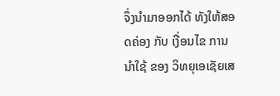ຈຶ່ງນໍາມາອອກໄດ້ ທັງໃຫ້ສອດຄ່ອງ ກັບ ເງື່ອນໄຂ ການນຳໃຊ້ ຂອງ ວິທຍຸເອເຊັຍເສ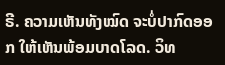ຣີ. ຄວາມເຫັນທັງໝົດ ຈະບໍ່ປາກົດອອກ ໃຫ້ເຫັນພ້ອມບາດໂລດ. ວິທ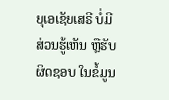ຍຸເອເຊັຍເສຣີ ບໍ່ມີສ່ວນຮູ້ເຫັນ ຫຼືຮັບຜິດຊອບ ໃນຂໍ້ມູນ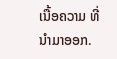ເນື້ອຄວາມ ທີ່ນໍາມາອອກ.